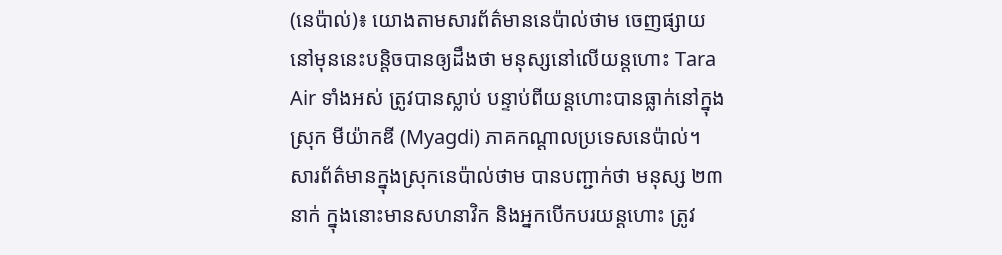(នេប៉ាល់)៖ យោងតាមសារព័ត៌មាននេប៉ាល់ថាម ចេញផ្សាយនៅមុននេះបន្ដិចបានឲ្យដឹងថា មនុស្សនៅលើយន្តហោះ Tara Air ទាំងអស់ ត្រូវបានស្លាប់ បន្ទាប់ពីយន្តហោះបានធ្លាក់នៅក្នុងស្រុក មីយ៉ាកឌី (Myagdi) ភាគកណ្តាលប្រទេសនេប៉ាល់។
សារព័ត៌មានក្នុងស្រុកនេប៉ាល់ថាម បានបញ្ជាក់ថា មនុស្ស ២៣នាក់ ក្នុងនោះមានសហនាវិក និងអ្នកបើកបរយន្តហោះ ត្រូវ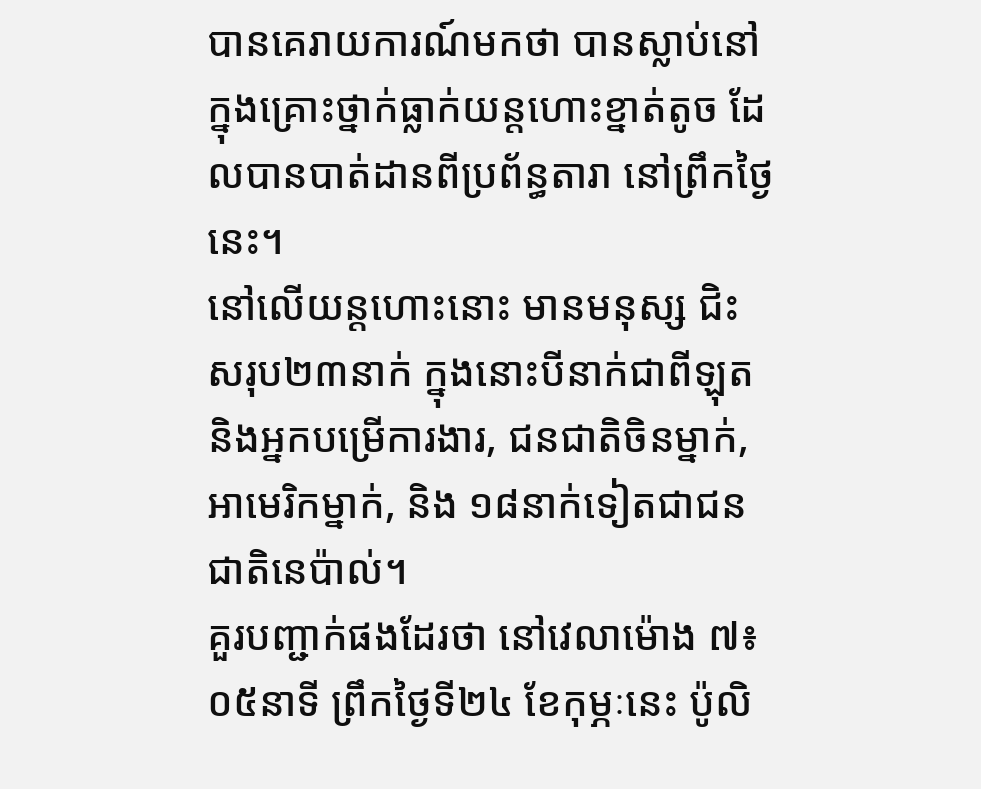បានគេរាយការណ៍មកថា បានស្លាប់នៅក្នុងគ្រោះថ្នាក់ធ្លាក់យន្តហោះខ្នាត់តូច ដែលបានបាត់ដានពីប្រព័ន្ធតារា នៅព្រឹកថ្ងៃនេះ។
នៅលើយន្តហោះនោះ មានមនុស្ស ជិះសរុប២៣នាក់ ក្នុងនោះបីនាក់ជាពីឡុត និងអ្នកបម្រើការងារ, ជនជាតិចិនម្នាក់, អាមេរិកម្នាក់, និង ១៨នាក់ទៀតជាជនជាតិនេប៉ាល់។
គួរបញ្ជាក់ផងដែរថា នៅវេលាម៉ោង ៧៖០៥នាទី ព្រឹកថ្ងៃទី២៤ ខែកុម្ភៈនេះ ប៉ូលិ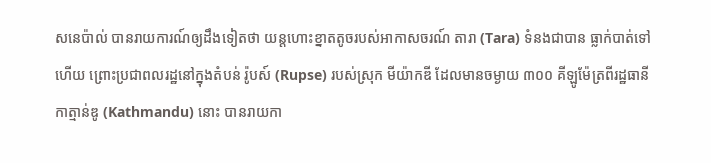សនេប៉ាល់ បានរាយការណ៍ឲ្យដឹងទៀតថា យន្តហោះខ្នាតតូចរបស់អាកាសចរណ៍ តារា (Tara) ទំនងជាបាន ធ្លាក់បាត់ទៅហើយ ព្រោះប្រជាពលរដ្ឋនៅក្នុងតំបន់ រ៉ូបស៍ (Rupse) របស់ស្រុក មីយ៉ាកឌី ដែលមានចម្ងាយ ៣០០ គីឡូម៉ែត្រពីរដ្ឋធានីកាត្មាន់ឌូ (Kathmandu) នោះ បានរាយកា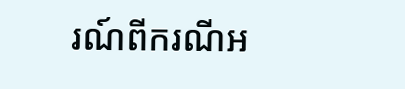រណ៍ពីករណីអ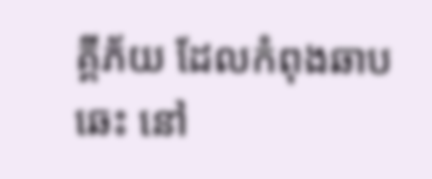គ្គីភ័យ ដែលកំពុងឆាបឆេះ នៅ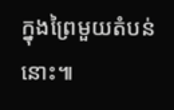ក្នុងព្រៃមួយតំបន់នោះ៕